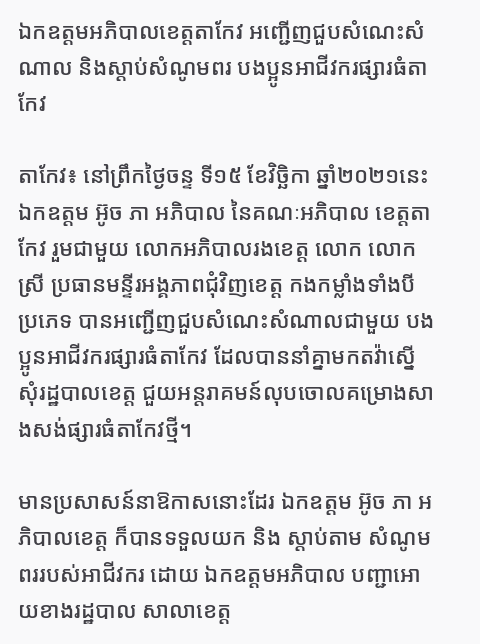ឯកឧត្តមអភិបាលខេត្តតាកែវ អញ្ជើញជួបសំណេះសំណាល និងស្ដាប់សំណូមពរ បងប្អូនអាជីវករផ្សារធំតាកែវ

តាកែវ៖ នៅព្រឹកថ្ងៃចន្ទ ទី១៥ ខែវិច្ឆិកា ឆ្នាំ២០២១នេះ ឯកឧត្តម អ៊ូច ភា អភិបាល នៃគណៈអភិបាល ខេត្តតាកែវ រួមជាមួយ លោកអភិបាលរងខេត្ត លោក លោកស្រី ប្រធានមន្ទីរអង្គភាពជុំវិញខេត្ត កងកម្លាំងទាំងបីប្រភេទ បានអញ្ជើញជួបសំណេះសំណាលជាមួយ បងប្អូនអាជីវករផ្សារធំតាកែវ ដែលបាននាំគ្នាមកតវ៉ាស្នើសុំរដ្ឋបាលខេត្ត ជួយអន្តរាគមន៍លុបចោលគម្រោងសាងសង់ផ្សារធំតាកែវថ្មី។

មានប្រសាសន៍នាឱកាសនោះដែរ ឯកឧត្តម អ៊ូច ភា អភិបាលខេត្ត ក៏បានទទួលយក និង ស្ដាប់តាម សំណូមពររបស់អាជីវករ ដោយ ឯកឧត្តមអភិបាល បញ្ជាអោយខាងរដ្ឋបាល សាលាខេត្ត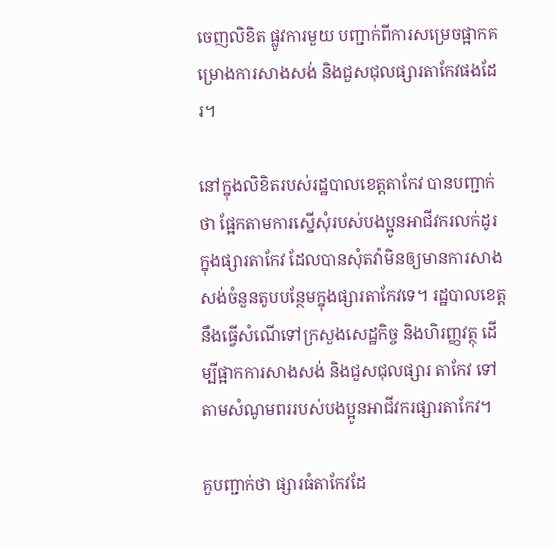ចេញលិខិត ផ្លូវការមួយ បញ្ជាក់ពីការសម្រេចផ្អាកគម្រោងការសាងសង់ និងជួសជុលផ្សារតាកែវផងដែរ។

នៅក្នុងលិខិតរបស់រដ្ឋបាលខេត្តតាកែវ បានបញ្ជាក់ថា ផ្អែកតាមការស្នើសុំរបស់បងប្អូនអាជីវករលក់ដូរ ក្នុងផ្សារតាកែវ ដែលបានសុំតវ៉ាមិនឲ្យមានការសាងសង់ចំនួនតូបបន្ថែមក្នុងផ្សារតាកែវទេ។ រដ្ឋបាលខេត្ត នឹងធ្វើសំណើទៅក្រសួងសេដ្ឋកិច្ច និងហិរញ្ញវត្ថុ ដើម្បីផ្អាកការសាងសង់ និងជួសជុលផ្សារ តាកែវ ទៅតាមសំណូមពររបស់បងប្អូនអាជីវករផ្សារតាកែវ។

គួបញ្ជាក់ថា ផ្សារធំតាកែវដែ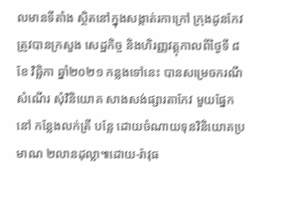លមានទីតាំង ស្ថិតនៅក្នុងសង្កាត់រកាក្រៅ ក្រុងដូនកែវ ត្រូវបានក្រសួង សេដ្ឋកិច្ច និងហិរញ្ញវត្តុកាលពីថ្ងៃទី ៨ ខែ វិឆ្ឆិកា ឆ្នាំ២០២១ កន្លងទៅនេះ បានសម្រេចករណីសំណើរ សុំវិនិយោគ សាងសង់ផ្សារតាកែវ មួយផ្នែកនៅ កន្លែងលក់ត្រី បន្លែ ដោយចំណាយទុនវិនិយោគប្រមាណ ២លានដុល្លា៕ដោយ-រ៉ាវុធ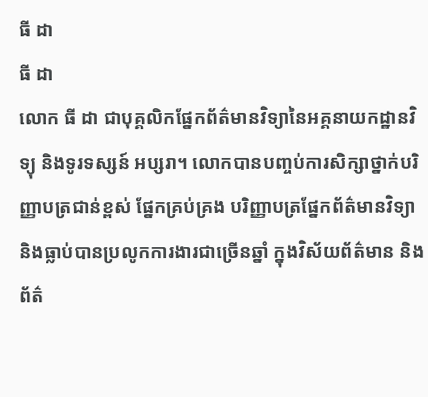ធី ដា
ធី ដា
លោក ធី ដា ជាបុគ្គលិកផ្នែកព័ត៌មានវិទ្យានៃអគ្គនាយកដ្ឋានវិទ្យុ និងទូរទស្សន៍ អប្សរា។ លោកបានបញ្ចប់ការសិក្សាថ្នាក់បរិញ្ញាបត្រជាន់ខ្ពស់ ផ្នែកគ្រប់គ្រង បរិញ្ញាបត្រផ្នែកព័ត៌មានវិទ្យា និងធ្លាប់បានប្រលូកការងារជាច្រើនឆ្នាំ ក្នុងវិស័យព័ត៌មាន និងព័ត៌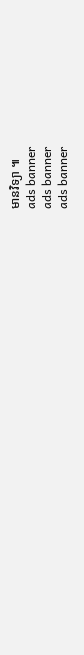មានវិទ្យា ៕
ads banner
ads banner
ads banner